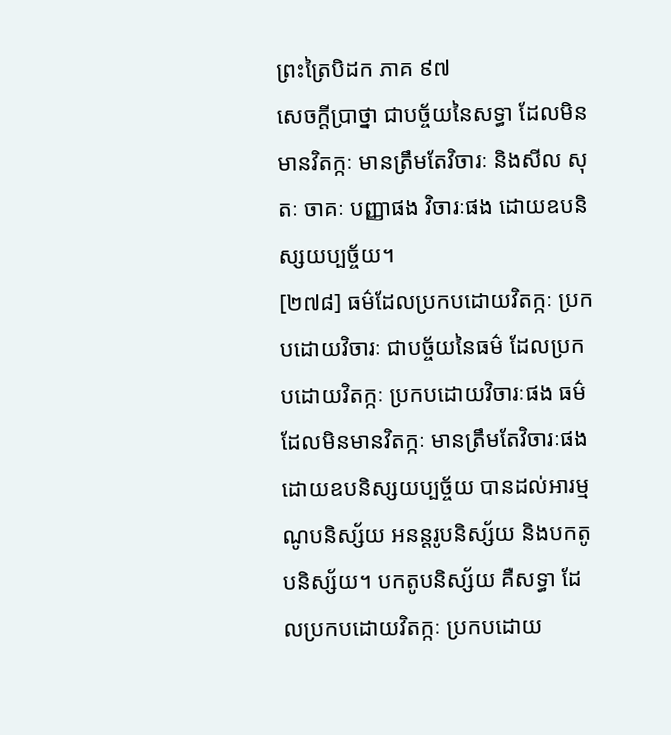ព្រះត្រៃបិដក ភាគ ៩៧
សេចក្តីប្រាថ្នា ជាបច្ច័យនៃសទ្ធា ដែលមិនមានវិតក្កៈ មានត្រឹមតែវិចារៈ និងសីល សុតៈ ចាគៈ បញ្ញាផង វិចារៈផង ដោយឧបនិស្សយប្បច្ច័យ។
[២៧៨] ធម៌ដែលប្រកបដោយវិតក្កៈ ប្រកបដោយវិចារៈ ជាបច្ច័យនៃធម៌ ដែលប្រកបដោយវិតក្កៈ ប្រកបដោយវិចារៈផង ធម៌ដែលមិនមានវិតក្កៈ មានត្រឹមតែវិចារៈផង ដោយឧបនិស្សយប្បច្ច័យ បានដល់អារម្មណូបនិស្ស័យ អនន្តរូបនិស្ស័យ និងបកតូបនិស្ស័យ។ បកតូបនិស្ស័យ គឺសទ្ធា ដែលប្រកបដោយវិតក្កៈ ប្រកបដោយ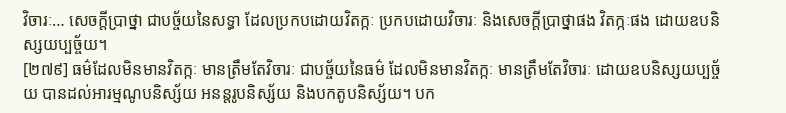វិចារៈ… សេចក្តីប្រាថ្នា ជាបច្ច័យនៃសទ្ធា ដែលប្រកបដោយវិតក្កៈ ប្រកបដោយវិចារៈ និងសេចក្តីប្រាថ្នាផង វិតក្កៈផង ដោយឧបនិស្សយប្បច្ច័យ។
[២៧៩] ធម៌ដែលមិនមានវិតក្កៈ មានត្រឹមតែវិចារៈ ជាបច្ច័យនៃធម៌ ដែលមិនមានវិតក្កៈ មានត្រឹមតែវិចារៈ ដោយឧបនិស្សយប្បច្ច័យ បានដល់អារម្មណូបនិស្ស័យ អនន្តរូបនិស្ស័យ និងបកតូបនិស្ស័យ។ បក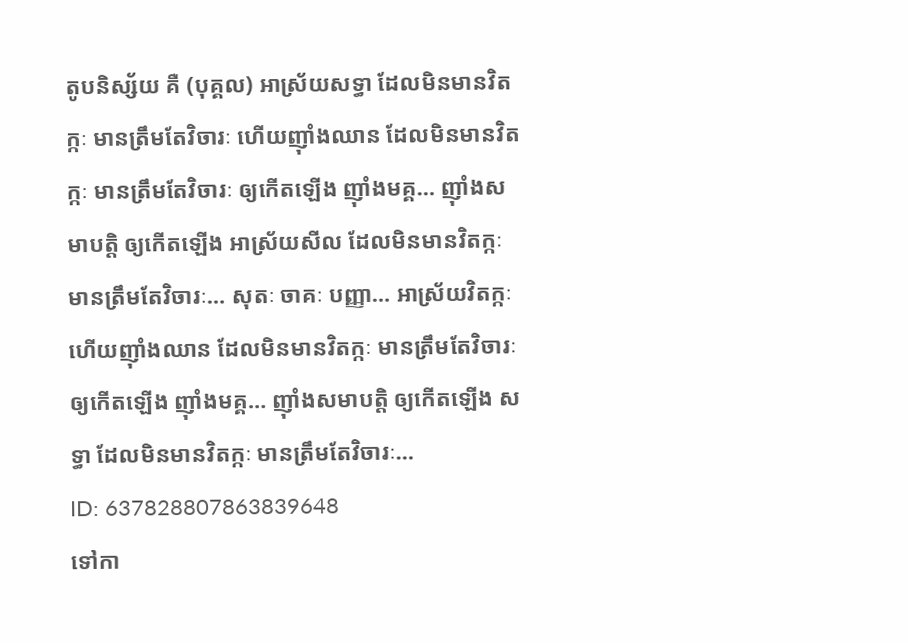តូបនិស្ស័យ គឺ (បុគ្គល) អាស្រ័យសទ្ធា ដែលមិនមានវិតក្កៈ មានត្រឹមតែវិចារៈ ហើយញ៉ាំងឈាន ដែលមិនមានវិតក្កៈ មានត្រឹមតែវិចារៈ ឲ្យកើតឡើង ញ៉ាំងមគ្គ… ញ៉ាំងសមាបត្តិ ឲ្យកើតឡើង អាស្រ័យសីល ដែលមិនមានវិតក្កៈ មានត្រឹមតែវិចារៈ… សុតៈ ចាគៈ បញ្ញា… អាស្រ័យវិតក្កៈ ហើយញ៉ាំងឈាន ដែលមិនមានវិតក្កៈ មានត្រឹមតែវិចារៈ ឲ្យកើតឡើង ញ៉ាំងមគ្គ… ញ៉ាំងសមាបត្តិ ឲ្យកើតឡើង សទ្ធា ដែលមិនមានវិតក្កៈ មានត្រឹមតែវិចារៈ…
ID: 637828807863839648
ទៅកា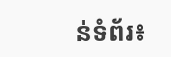ន់ទំព័រ៖